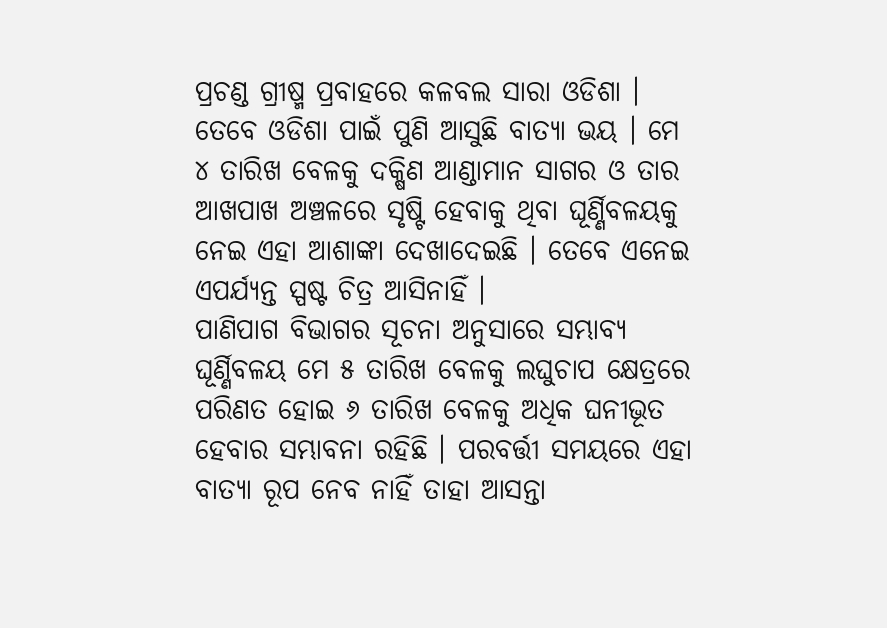ପ୍ରଚଣ୍ଡ ଗ୍ରୀଷ୍ମ ପ୍ରବାହରେ କଳବଲ ସାରା ଓଡିଶା । ତେବେ ଓଡିଶା ପାଇଁ ପୁଣି ଆସୁଛି ବାତ୍ୟା ଭୟ । ମେ ୪ ତାରିଖ ବେଳକୁ ଦକ୍ଷିଣ ଆଣ୍ଡାମାନ ସାଗର ଓ ତାର ଆଖପାଖ ଅଞ୍ଚଳରେ ସୃଷ୍ଟି ହେବାକୁ ଥିବା ଘୂର୍ଣ୍ଣିବଳୟକୁ ନେଇ ଏହା ଆଶାଙ୍କା ଦେଖାଦେଇଛି । ତେବେ ଏନେଇ ଏପର୍ଯ୍ୟନ୍ତ ସ୍ପଷ୍ଟ ଚିତ୍ର ଆସିନାହିଁ ।
ପାଣିପାଗ ବିଭାଗର ସୂଚନା ଅନୁସାରେ ସମ୍ଭାବ୍ୟ ଘୂର୍ଣ୍ଣିବଳୟ ମେ ୫ ତାରିଖ ବେଳକୁ ଲଘୁଚାପ କ୍ଷେତ୍ରରେ ପରିଣତ ହୋଇ ୬ ତାରିଖ ବେଳକୁ ଅଧିକ ଘନୀଭୂତ ହେବାର ସମ୍ଭାବନା ରହିଛି । ପରବର୍ତ୍ତୀ ସମୟରେ ଏହା ବାତ୍ୟା ରୂପ ନେବ ନାହିଁ ତାହା ଆସନ୍ତା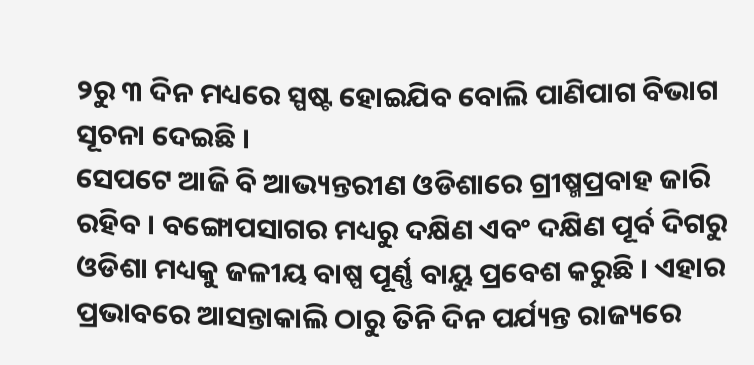୨ରୁ ୩ ଦିନ ମଧ୍ୟରେ ସ୍ପଷ୍ଟ ହୋଇଯିବ ବୋଲି ପାଣିପାଗ ବିଭାଗ ସୂଚନା ଦେଇଛି ।
ସେପଟେ ଆଜି ବି ଆଭ୍ୟନ୍ତରୀଣ ଓଡିଶାରେ ଗ୍ରୀଷ୍ମପ୍ରବାହ ଜାରି ରହିବ । ବଙ୍ଗୋପସାଗର ମଧ୍ୟରୁ ଦକ୍ଷିଣ ଏବଂ ଦକ୍ଷିଣ ପୂର୍ବ ଦିଗରୁ ଓଡିଶା ମଧ୍ୟକୁ ଜଳୀୟ ବାଷ୍ପ ପୂର୍ଣ୍ଣ ବାୟୁ ପ୍ରବେଶ କରୁଛି । ଏହାର ପ୍ରଭାବରେ ଆସନ୍ତାକାଲି ଠାରୁ ତିନି ଦିନ ପର୍ଯ୍ୟନ୍ତ ରାଜ୍ୟରେ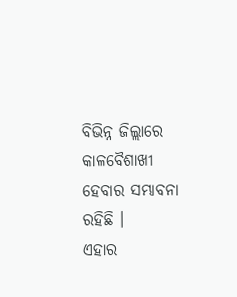ବିଭିନ୍ନ ଜିଲ୍ଲାରେ କାଳବୈଶାଖୀ ହେବାର ସମ୍ଭାବନା ରହିଛି ।
ଏହାର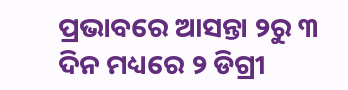ପ୍ରଭାବରେ ଆସନ୍ତା ୨ରୁ ୩ ଦିନ ମଧ୍ୟରେ ୨ ଡିଗ୍ରୀ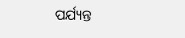ପର୍ଯ୍ୟନ୍ତ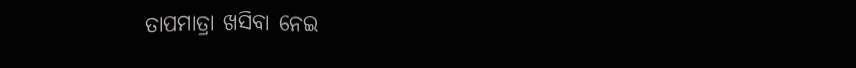ତାପମାତ୍ରା ଖସିବା ନେଇ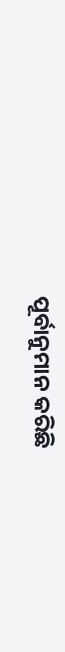ପୂର୍ବାନୁମାନ କରିଛି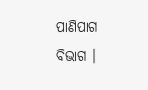ପାଣିପାଗ ବିଭାଗ ।